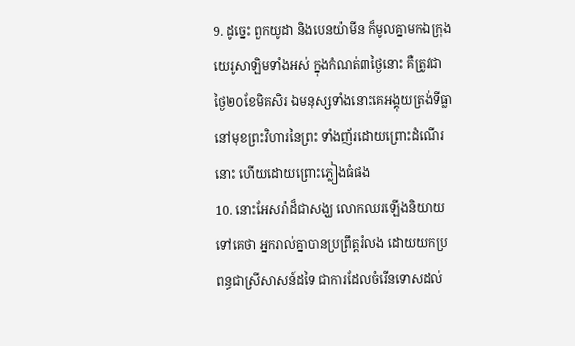9. ដូច្នេះ ពួកយូដា និងបេនយ៉ាមីន ក៏មូលគ្នាមកឯក្រុងយេរូសាឡិមទាំងអស់ ក្នុងកំណត់៣ថ្ងៃនោះ គឺត្រូវជាថ្ងៃ២០ខែមិគសិរ ឯមនុស្សទាំងនោះគេអង្គុយត្រង់ទីធ្លា នៅមុខព្រះវិហារនៃព្រះ ទាំងញ័រដោយព្រោះដំណើរនោះ ហើយដោយព្រោះភ្លៀងធំផង
10. នោះអែសរ៉ាដ៏ជាសង្ឃ លោកឈរឡើងនិយាយទៅគេថា អ្នករាល់គ្នាបានប្រព្រឹត្តរំលង ដោយយកប្រពន្ធជាស្រីសាសន៍ដទៃ ជាការដែលចំរើនទោសដល់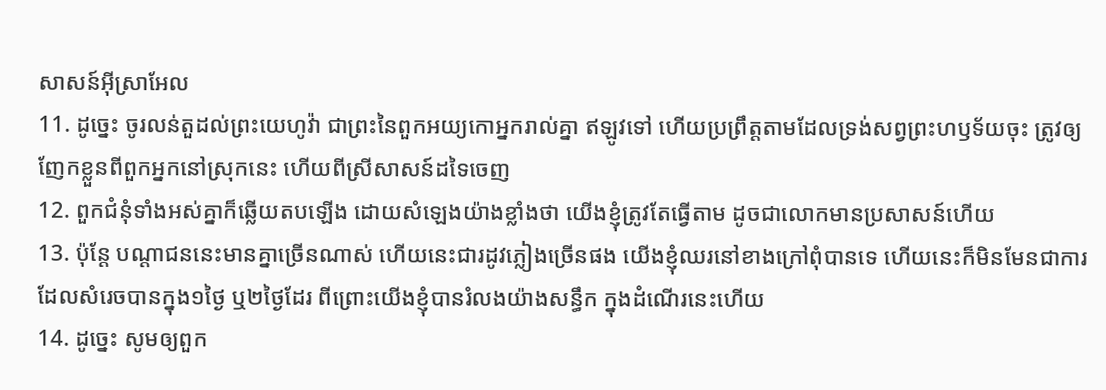សាសន៍អ៊ីស្រាអែល
11. ដូច្នេះ ចូរលន់តួដល់ព្រះយេហូវ៉ា ជាព្រះនៃពួកអយ្យកោអ្នករាល់គ្នា ឥឡូវទៅ ហើយប្រព្រឹត្តតាមដែលទ្រង់សព្វព្រះហឫទ័យចុះ ត្រូវឲ្យញែកខ្លួនពីពួកអ្នកនៅស្រុកនេះ ហើយពីស្រីសាសន៍ដទៃចេញ
12. ពួកជំនុំទាំងអស់គ្នាក៏ឆ្លើយតបឡើង ដោយសំឡេងយ៉ាងខ្លាំងថា យើងខ្ញុំត្រូវតែធ្វើតាម ដូចជាលោកមានប្រសាសន៍ហើយ
13. ប៉ុន្តែ បណ្តាជននេះមានគ្នាច្រើនណាស់ ហើយនេះជារដូវភ្លៀងច្រើនផង យើងខ្ញុំឈរនៅខាងក្រៅពុំបានទេ ហើយនេះក៏មិនមែនជាការដែលសំរេចបានក្នុង១ថ្ងៃ ឬ២ថ្ងៃដែរ ពីព្រោះយើងខ្ញុំបានរំលងយ៉ាងសន្ធឹក ក្នុងដំណើរនេះហើយ
14. ដូច្នេះ សូមឲ្យពួក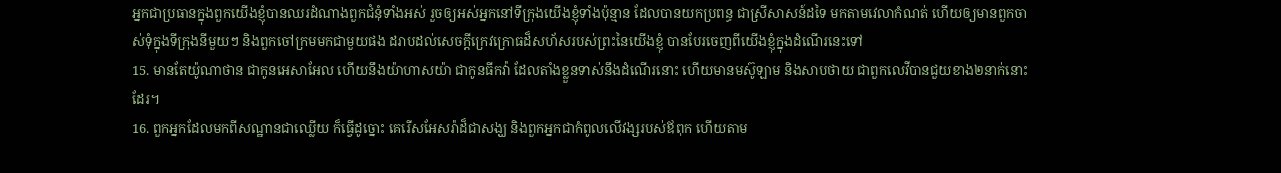អ្នកជាប្រធានក្នុងពួកយើងខ្ញុំបានឈរដំណាងពួកជំនុំទាំងអស់ រួចឲ្យអស់អ្នកនៅទីក្រុងយើងខ្ញុំទាំងប៉ុន្មាន ដែលបានយកប្រពន្ធ ជាស្រីសាសន៍ដទៃ មកតាមវេលាកំណត់ ហើយឲ្យមានពួកចាស់ទុំក្នុងទីក្រុងនីមួយៗ និងពួកចៅក្រមមកជាមួយផង ដរាបដល់សេចក្តីក្រេវក្រោធដ៏សហ័សរបស់ព្រះនៃយើងខ្ញុំ បានបែរចេញពីយើងខ្ញុំក្នុងដំណើរនេះទៅ
15. មានតែយ៉ូណាថាន ជាកូនអេសាអែល ហើយនឹងយ៉ាហាសយ៉ា ជាកូនធីកវ៉ា ដែលតាំងខ្លួនទាស់នឹងដំណើរនោះ ហើយមានមស៊ូឡាម និងសាបថាយ ជាពួកលេវីបានជួយខាង២នាក់នោះដែរ។
16. ពួកអ្នកដែលមកពីសណ្ឋានជាឈ្លើយ ក៏ធ្វើដូច្នោះ គេរើសអែសរ៉ាដ៏ជាសង្ឃ និងពួកអ្នកជាកំពូលលើវង្សរបស់ឪពុក ហើយតាម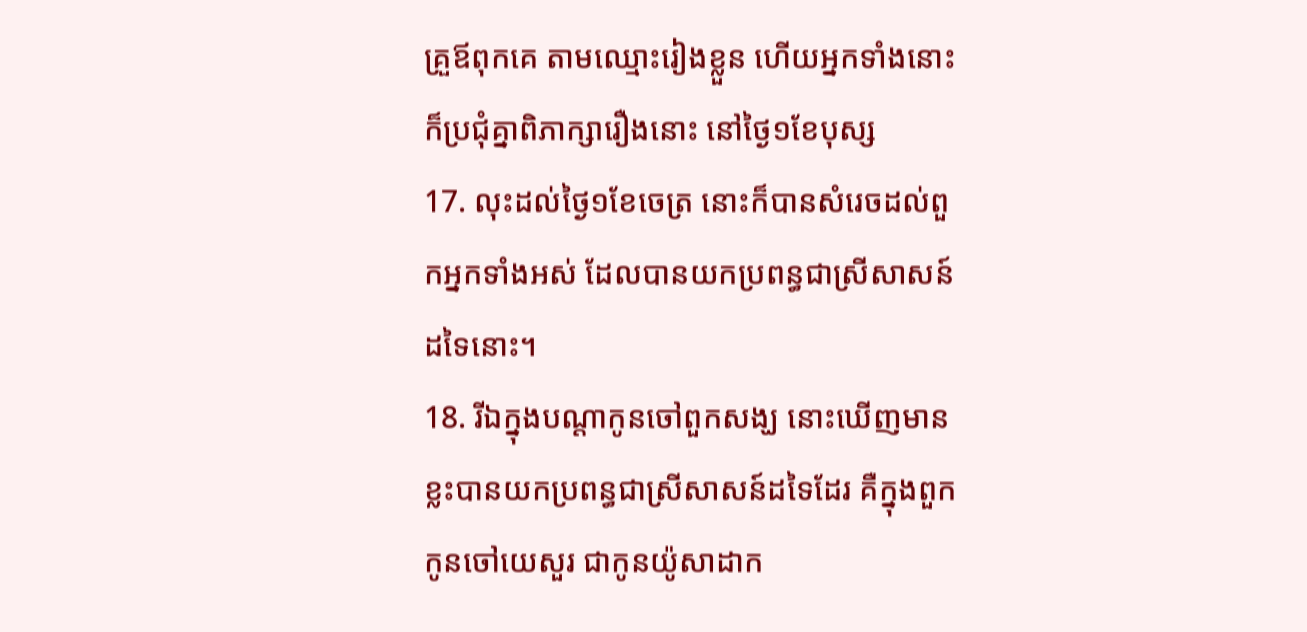គ្រួឪពុកគេ តាមឈ្មោះរៀងខ្លួន ហើយអ្នកទាំងនោះក៏ប្រជុំគ្នាពិភាក្សារឿងនោះ នៅថ្ងៃ១ខែបុស្ស
17. លុះដល់ថ្ងៃ១ខែចេត្រ នោះក៏បានសំរេចដល់ពួកអ្នកទាំងអស់ ដែលបានយកប្រពន្ធជាស្រីសាសន៍ដទៃនោះ។
18. រីឯក្នុងបណ្តាកូនចៅពួកសង្ឃ នោះឃើញមានខ្លះបានយកប្រពន្ធជាស្រីសាសន៍ដទៃដែរ គឺក្នុងពួកកូនចៅយេសួរ ជាកូនយ៉ូសាដាក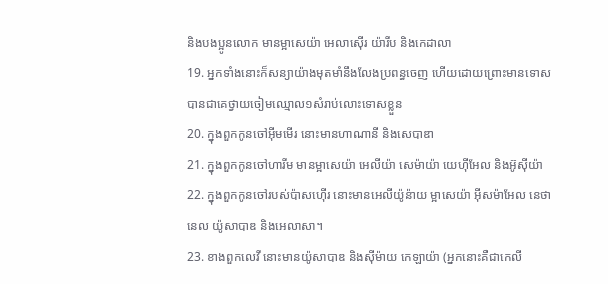និងបងប្អូនលោក មានម្អាសេយ៉ា អេលាស៊ើរ យ៉ារីប និងកេដាលា
19. អ្នកទាំងនោះក៏សន្យាយ៉ាងមុតមាំនឹងលែងប្រពន្ធចេញ ហើយដោយព្រោះមានទោស បានជាគេថ្វាយចៀមឈ្មោល១សំរាប់លោះទោសខ្លួន
20. ក្នុងពួកកូនចៅអ៊ីមមើរ នោះមានហាណានី និងសេបាឌា
21. ក្នុងពួកកូនចៅហារីម មានម្អាសេយ៉ា អេលីយ៉ា សេម៉ាយ៉ា យេហ៊ីអែល និងអ៊ូស៊ីយ៉ា
22. ក្នុងពួកកូនចៅរបស់ប៉ាសហ៊ើរ នោះមានអេលីយ៉ូន៉ាយ ម្អាសេយ៉ា អ៊ីសម៉ាអែល នេថានេល យ៉ូសាបាឌ និងអេលាសា។
23. ខាងពួកលេវី នោះមានយ៉ូសាបាឌ និងស៊ីម៉ាយ កេឡាយ៉ា (អ្នកនោះគឺជាកេលី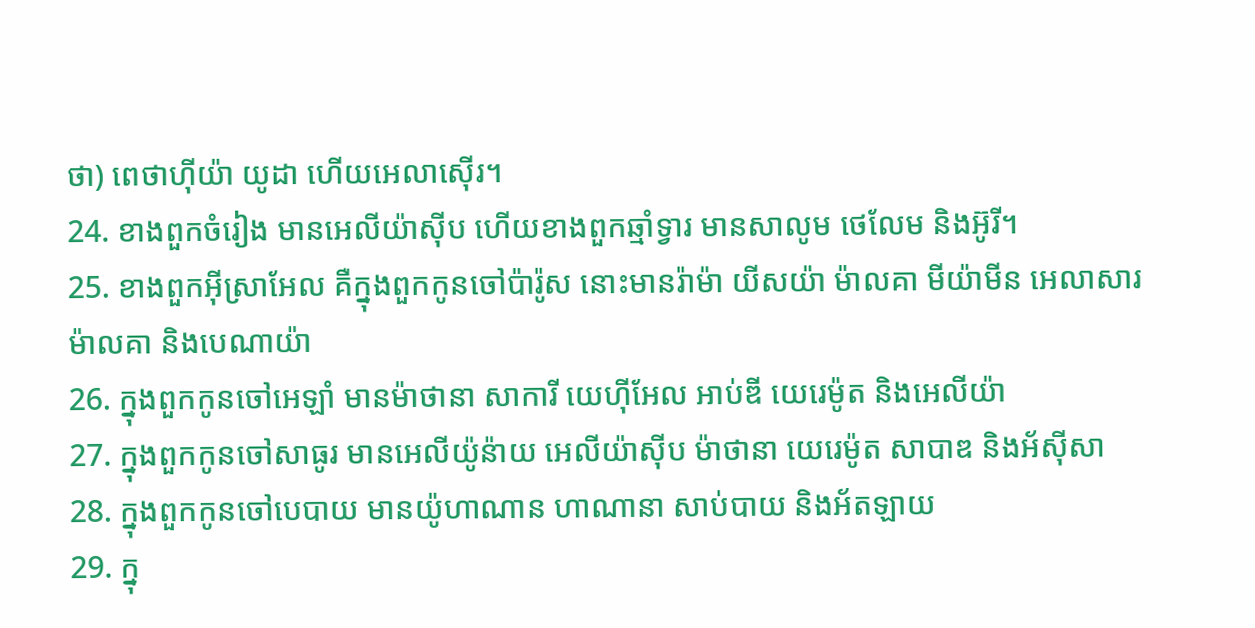ថា) ពេថាហ៊ីយ៉ា យូដា ហើយអេលាស៊ើរ។
24. ខាងពួកចំរៀង មានអេលីយ៉ាស៊ីប ហើយខាងពួកឆ្មាំទ្វារ មានសាលូម ថេលែម និងអ៊ូរី។
25. ខាងពួកអ៊ីស្រាអែល គឺក្នុងពួកកូនចៅប៉ារ៉ូស នោះមានរ៉ាម៉ា យីសយ៉ា ម៉ាលគា មីយ៉ាមីន អេលាសារ ម៉ាលគា និងបេណាយ៉ា
26. ក្នុងពួកកូនចៅអេឡាំ មានម៉ាថានា សាការី យេហ៊ីអែល អាប់ឌី យេរេម៉ូត និងអេលីយ៉ា
27. ក្នុងពួកកូនចៅសាធូរ មានអេលីយ៉ូន៉ាយ អេលីយ៉ាស៊ីប ម៉ាថានា យេរេម៉ូត សាបាឌ និងអ័ស៊ីសា
28. ក្នុងពួកកូនចៅបេបាយ មានយ៉ូហាណាន ហាណានា សាប់បាយ និងអ័តឡាយ
29. ក្នុ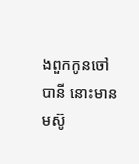ងពួកកូនចៅបានី នោះមានមស៊ូ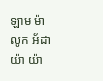ឡាម ម៉ាលូក អ័ដាយ៉ា យ៉ា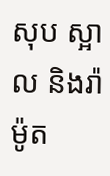សុប ស្អាល និងរ៉ាម៉ូត